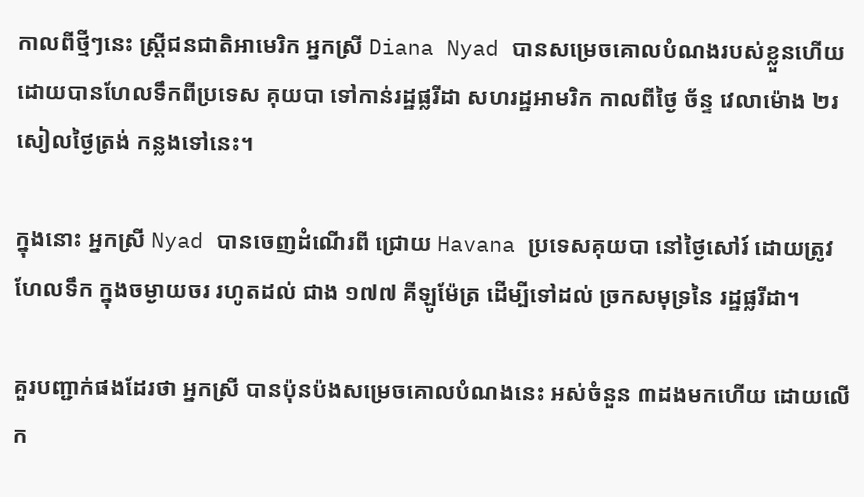កាលពីថ្មីៗនេះ ស្ត្រីជនជាតិអាមេរិក អ្នកស្រី Diana Nyad បានសម្រេចគោលបំណងរបស់ខ្លួនហើយ ដោយបានហែលទឹកពីប្រទេស គុយបា ទៅកាន់រដ្ឋផ្លរីដា សហរដ្ឋអាមរិក កាលពីថ្ងៃ ច័ន្ទ វេលាម៉ោង ២រសៀលថ្ងៃត្រង់ កន្លងទៅនេះ។

ក្នុងនោះ អ្នកស្រី Nyad បានចេញដំណើរពី ជ្រោយ Havana ប្រទេសគុយបា នៅថ្ងៃសៅរ៍ ដោយត្រូវហែលទឹក ក្នុងចម្ងាយចរ រហូតដល់ ជាង ១៧៧ គីឡូម៉ែត្រ ដើម្បីទៅដល់ ច្រកសមុទ្រនៃ រដ្ឋផ្លរីដា។

គួរបញ្ជាក់ផងដែរថា អ្នកស្រី បានប៉ុនប៉ងសម្រេចគោលបំណងនេះ អស់ចំនួន ៣ដងមកហើយ ដោយលើក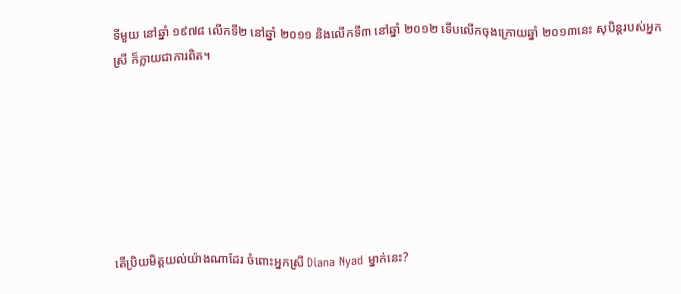ទីមួយ នៅឆ្នាំ ១៩៧៨ លើកទី២ នៅឆ្នាំ ២០១១ និងលើកទី៣ នៅឆ្នាំ ២០១២ ទើបលើកចុងក្រោយឆ្នាំ ២០១៣នេះ សុបិន្តរបស់អ្នកស្រី ក៏ក្លាយជាការពិត។







តើប្រិយមិត្តយល់យ៉ាងណាដែរ ចំពោះអ្នកស្រី Diana Nyad ម្នាក់នេះ?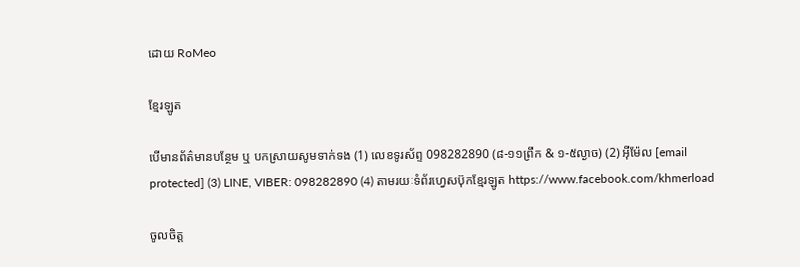ដោយ RoMeo

ខ្មែរឡូត

បើមានព័ត៌មានបន្ថែម ឬ បកស្រាយសូមទាក់ទង (1) លេខទូរស័ព្ទ 098282890 (៨-១១ព្រឹក & ១-៥ល្ងាច) (2) អ៊ីម៉ែល [email protected] (3) LINE, VIBER: 098282890 (4) តាមរយៈទំព័រហ្វេសប៊ុកខ្មែរឡូត https://www.facebook.com/khmerload

ចូលចិត្ត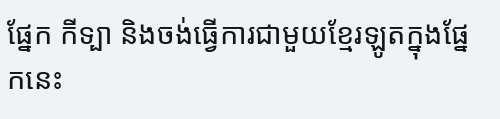ផ្នែក កីទ្បា និងចង់ធ្វើការជាមួយខ្មែរឡូតក្នុងផ្នែកនេះ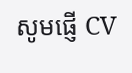សូមផ្ញើ CV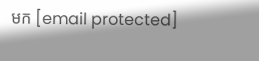មក [email protected]